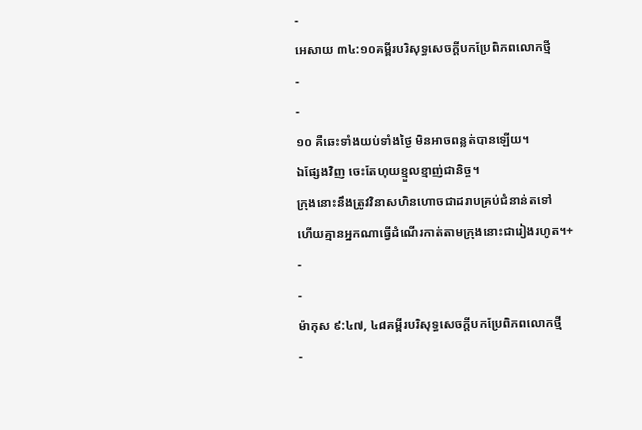-
អេសាយ ៣៤:១០គម្ពីរបរិសុទ្ធសេចក្ដីបកប្រែពិភពលោកថ្មី
-
-
១០ គឺឆេះទាំងយប់ទាំងថ្ងៃ មិនអាចពន្លត់បានឡើយ។
ឯផ្សែងវិញ ចេះតែហុយខ្មួលខ្មាញ់ជានិច្ច។
ក្រុងនោះនឹងត្រូវវិនាសហិនហោចជាដរាបគ្រប់ជំនាន់តទៅ
ហើយគ្មានអ្នកណាធ្វើដំណើរកាត់តាមក្រុងនោះជារៀងរហូត។+
-
-
ម៉ាកុស ៩:៤៧, ៤៨គម្ពីរបរិសុទ្ធសេចក្ដីបកប្រែពិភពលោកថ្មី
-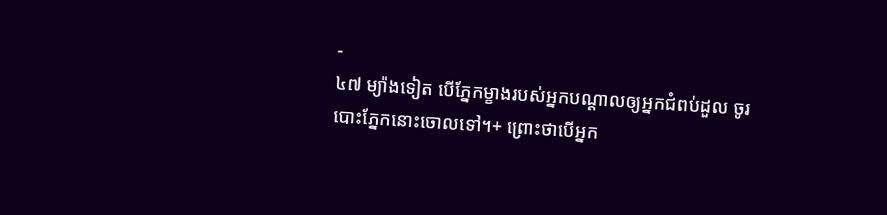-
៤៧ ម្យ៉ាងទៀត បើភ្នែកម្ខាងរបស់អ្នកបណ្ដាលឲ្យអ្នកជំពប់ដួល ចូរបោះភ្នែកនោះចោលទៅ។+ ព្រោះថាបើអ្នក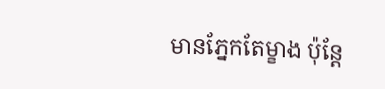មានភ្នែកតែម្ខាង ប៉ុន្តែ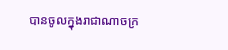បានចូលក្នុងរាជាណាចក្រ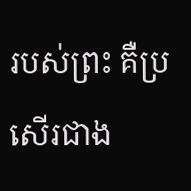របស់ព្រះ គឺប្រសើរជាង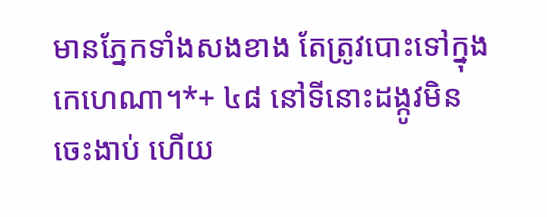មានភ្នែកទាំងសងខាង តែត្រូវបោះទៅក្នុងកេហេណា។*+ ៤៨ នៅទីនោះដង្កូវមិនចេះងាប់ ហើយ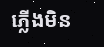ភ្លើងមិន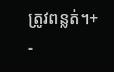ត្រូវពន្លត់។+
-